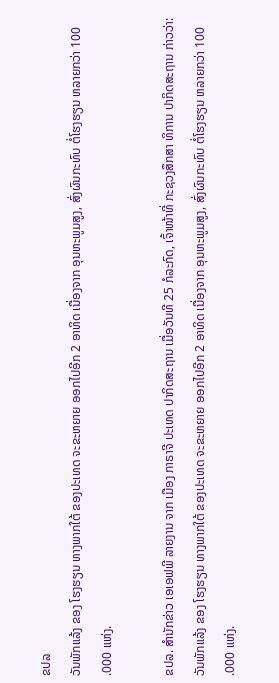ຂປລ
ວັນພັກແລ້ງ ຂອງ ໂຮງຮຽນ ທາງພາກໃຕ້ ຂອງປະເທດ ຈະຂະຫຍາຍ ອອກໄປອີກ 2 ອາທິດ ເນື່ອງຈາກ ອຸນຫະພູມສູງ, ສົ່ງຜົນກະທົບ ຕໍ່ໂຮງຮຽນ ຫລາຍກວ່າ 100 .000 ແຫ່ງ.

ຂປລ. ສຳນັກຂ່າວ ເອເອຟພີ ລາຍງານ ຈາກ ເມືອງ ກາຣາຈີ ປະເທດ ປາກິດສະຖານ ເມື່ອວັນທີ 25 ກໍລະກົດ, ເຈົ້າໜ້າທີ່ ກະຊວງສຶກສາ ທິການ ປາກິດສະຖານ ກ່າວວ່າ: ວັນພັກແລ້ງ ຂອງ ໂຮງຮຽນ ທາງພາກໃຕ້ ຂອງປະເທດ ຈະຂະຫຍາຍ ອອກໄປອີກ 2 ອາທິດ ເນື່ອງຈາກ ອຸນຫະພູມສູງ, ສົ່ງຜົນກະທົບ ຕໍ່ໂຮງຮຽນ ຫລາຍກວ່າ 100 .000 ແຫ່ງ.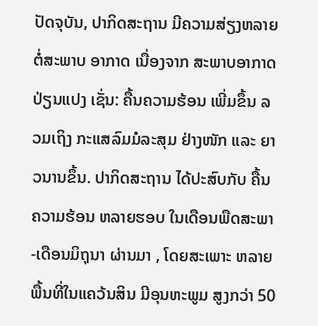ປັດຈຸບັນ, ປາກິດສະຖານ ມີຄວາມສ່ຽງຫລາຍ ຕໍ່ສະພາບ ອາກາດ ເນື່ອງຈາກ ສະພາບອາກາດ ປ່ຽນແປງ ເຊັ່ນ: ຄື້ນຄວາມຮ້ອນ ເພີ່ມຂຶ້ນ ລວມເຖິງ ກະແສລົມມໍລະສຸມ ຢ່າງໜັກ ແລະ ຍາວນານຂຶ້ນ. ປາກິດສະຖານ ໄດ້ປະສົບກັບ ຄື້ນຄວາມຮ້ອນ ຫລາຍຮອບ ໃນເດືອນພືດສະພາ-ເດືອນມິຖຸນາ ຜ່ານມາ , ໂດຍສະເພາະ ຫລາຍພື້ນທີ່ໃນແຄວ້ນສິນ ມີອຸນຫະພູມ ສູງກວ່າ 50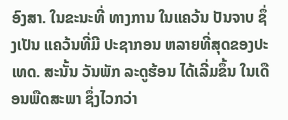ອົງສາ. ໃນຂະນະທີ່ ທາງການ ໃນແຄວ້ນ ປັນຈາບ ຊຶ່ງເປັນ ແຄວ້ນທີ່ມີ ປະຊາກອນ ຫລາຍທີ່ສຸດຂອງປະເທດ. ສະນັ້ນ ວັນພັກ ລະດູຮ້ອນ ໄດ້ເລີ່ມຂຶ້ນ ໃນເດືອນພືດສະພາ ຊຶ່ງໄວກວ່າ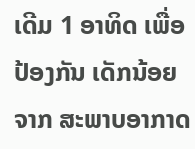ເດີມ 1 ອາທິດ ເພື່ອປ້ອງກັນ ເດັກນ້ອຍ ຈາກ ສະພາບອາກາດ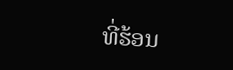ທີ່ຮ້ອນ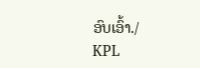ອົບເອົ້າ./
KPL